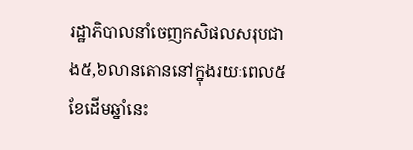រដ្ឋាភិបាលនាំចេញកសិផលសរុបជាង៥,៦លានតោននៅក្នុងរយៈពេល៥ខែដើមឆ្នាំនេះ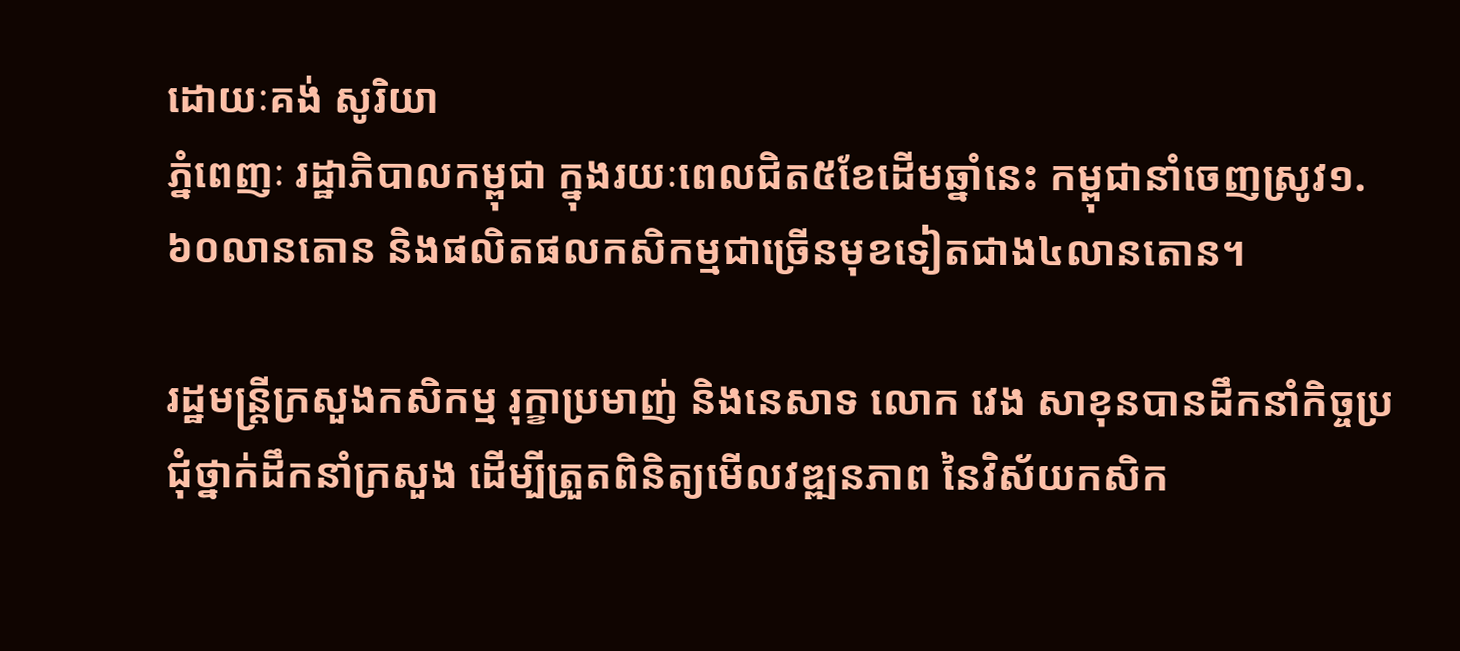ដោយៈគង់ សូរិយា
ភ្នំពេញៈ រដ្ឋាភិបាលកម្ពុជា ក្នុងរយៈពេលជិត៥ខែដើមឆ្នាំនេះ កម្ពុជានាំចេញស្រូវ១.៦០លានតោន និងផលិតផលកសិកម្មជាច្រើនមុខទៀតជាង៤លានតោន។

រដ្ឋមន្រ្តីក្រសួងកសិកម្ម រុក្ខាប្រមាញ់ និងនេសាទ លោក វេង សាខុនបានដឹកនាំកិច្ចប្រជុំថ្នាក់ដឹកនាំក្រសួង ដើម្បីត្រួតពិនិត្យមើលវឌ្ឍនភាព នៃវិស័យកសិក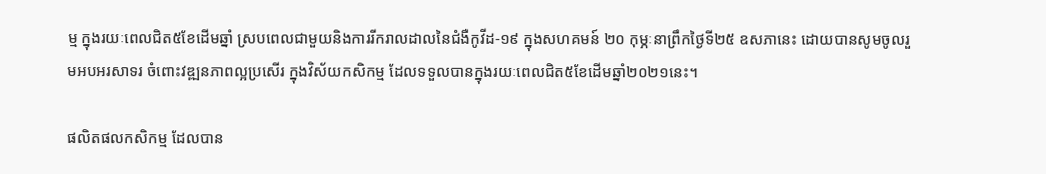ម្ម ក្នុងរយៈពេលជិត៥ខែដើមឆ្នាំ ស្របពេលជាមួយនិងការរីករាលដាលនៃជំងឺកូវីដ-១៩ ក្នុងសហគមន៍ ២០ កុម្ភៈនាព្រឹកថ្ងៃទី២៥ ឧសភានេះ ដោយបានសូមចូលរួមអបអរសាទរ ចំពោះវឌ្ឍនភាពល្អប្រសើរ ក្នុងវិស័យកសិកម្ម ដែលទទួលបានក្នុងរយៈពេលជិត៥ខែដើមឆ្នាំ២០២១នេះ។

ផលិតផលកសិកម្ម ដែលបាន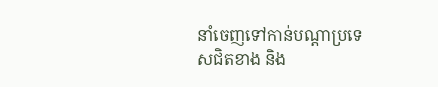នាំចេញទៅកាន់បណ្តាប្រទេសជិតខាង និង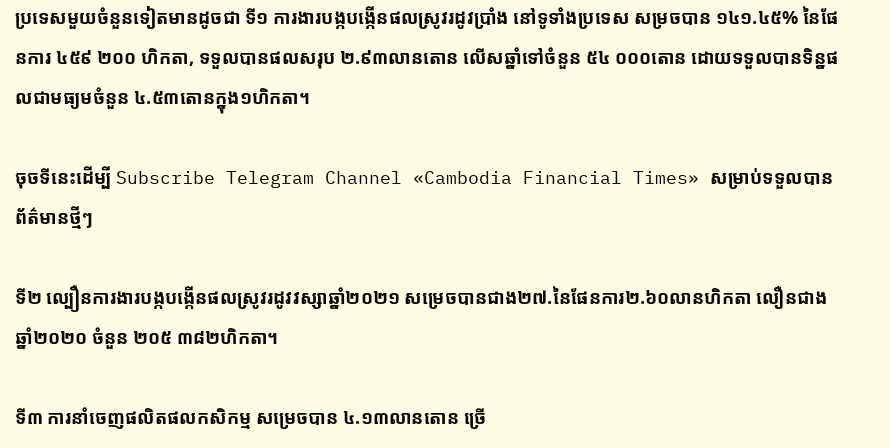ប្រទេសមួយចំនួនទៀតមានដូចជា ទី១ ការងារបង្កបង្កើនផលស្រូវរដូវប្រាំង នៅទូទាំងប្រទេស សម្រចបាន ១៤១.៤៥% នៃផែនការ ៤៥៩ ២០០ ហិកតា, ទទួលបានផលសរុប ២.៩៣លានតោន លើសឆ្នាំទៅចំនួន ៥៤ ០០០តោន ដោយទទួលបានទិន្នផលជាមធ្យមចំនួន ៤.៥៣តោនក្នុង១ហិកតា។

ចុចទីនេះដើម្បី Subscribe Telegram Channel «Cambodia Financial Times» សម្រាប់ទទួលបានព័ត៌មានថ្មីៗ

ទី២ ល្បឿនការងារបង្កបង្កើនផលស្រូវរដូវវស្សាឆ្នាំ២០២១ សម្រេចបានជាង២៧.នៃផែនការ២.៦០លានហិកតា លឿនជាងឆ្នាំ២០២០ ចំនួន ២០៥ ៣៨២ហិកតា។

ទី៣ ការនាំចេញផលិតផលកសិកម្ម សម្រេចបាន ៤.១៣លានតោន ច្រើ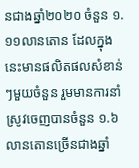នជាងឆ្នាំ២០២០ ចំនួន ១.១១លានតោន ដែលក្នុងនេះមានផលិតផលសំខាន់ៗមួយចំនួន រួមមានការនាំស្រូវចេញបានចំនួន ១.៦លានតោនច្រើនជាងឆ្នាំ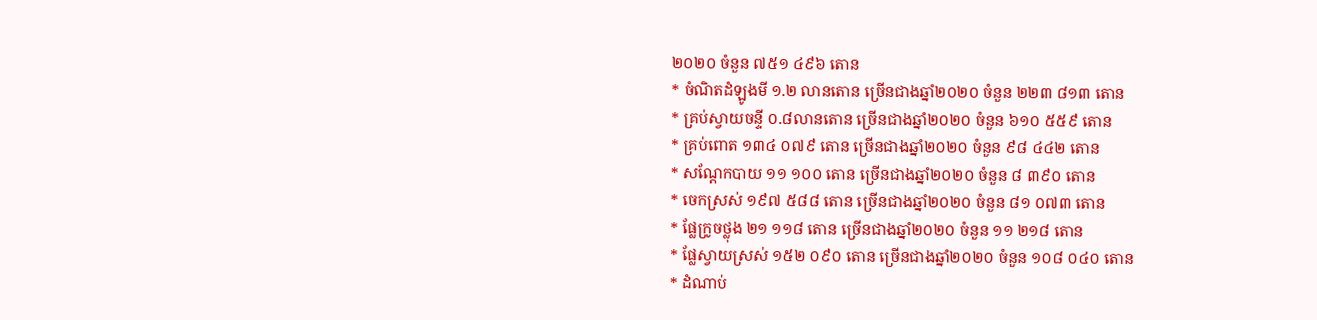២០២០ ចំនួន ៧៥១ ៤៩៦ តោន
* ចំណិតដំឡូងមី ១.២ លានតោន ច្រើនជាងឆ្នាំ២០២០ ចំនួន ២២៣ ៨១៣ តោន
* គ្រប់ស្វាយចន្ទី ០.៨លានតោន ច្រើនជាងឆ្នាំ២០២០ ចំនួន ៦១០ ៥៥៩ តោន
* គ្រប់ពោត ១៣៤ ០៧៩ តោន ច្រើនជាងឆ្នាំ២០២០ ចំនួន ៩៨ ៤៤២ តោន
* សណ្តែកបាយ ១១ ១០០ តោន ច្រើនជាងឆ្នាំ២០២០ ចំនួន ៨ ៣៩០ តោន
* ចេកស្រស់ ១៩៧ ៥៨៨ តោន ច្រើនជាងឆ្នាំ២០២០ ចំនួន ៨១ ០៧៣ តោន
* ផ្លែក្រូចថ្លុង ២១ ១១៨ តោន ច្រើនជាងឆ្នាំ២០២០ ចំនួន ១១ ២១៨ តោន
* ផ្លែស្វាយស្រស់ ១៥២ ០៩០ តោន ច្រើនជាងឆ្នាំ២០២០ ចំនួន ១០៨ ០៤០ តោន
* ដំណាប់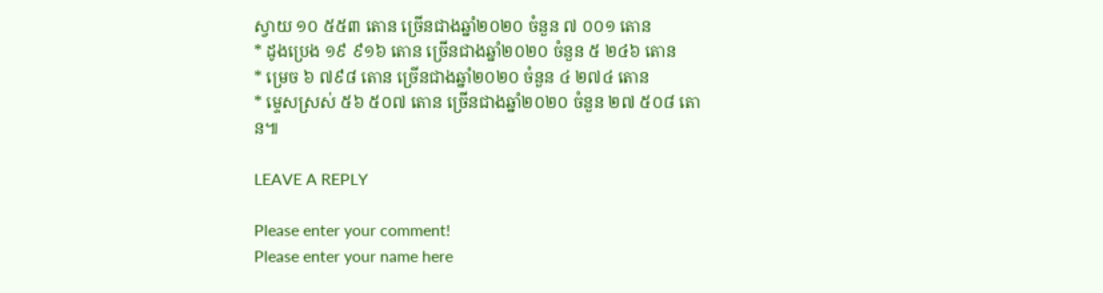ស្វាយ ១០ ៥៥៣ តោន ច្រើនជាងឆ្នាំ២០២០ ចំនួន ៧ ០០១ តោន
* ដូងប្រេង ១៩ ៩១៦ តោន ច្រើនជាងឆ្នាំ២០២០ ចំនួន ៥ ២៤៦ តោន
* ម្រេច ៦ ៧៩៨ តោន ច្រើនជាងឆ្នាំ២០២០ ចំនួន ៤ ២៧៤ តោន
* ម្ទេសស្រស់ ៥៦ ៥០៧ តោន ច្រើនជាងឆ្នាំ២០២០ ចំនួន ២៧ ៥០៨ តោន៕

LEAVE A REPLY

Please enter your comment!
Please enter your name here